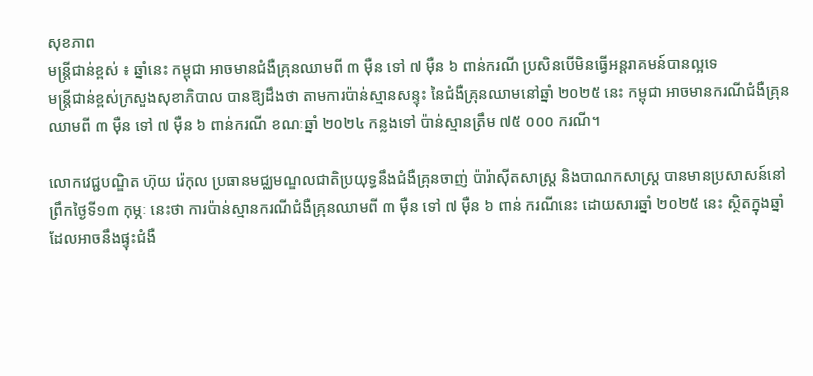សុខភាព
មន្ត្រីជាន់ខ្ពស់ ៖ ឆ្នាំនេះ កម្ពុជា អាចមានជំងឺគ្រុនឈាមពី ៣ ម៉ឺន ទៅ ៧ ម៉ឺន ៦ ពាន់ករណី ប្រសិនបើមិនធ្វើអន្តរាគមន៍បានល្អទេ
មន្ត្រីជាន់ខ្ពស់ក្រសួងសុខាភិបាល បានឱ្យដឹងថា តាមការប៉ាន់ស្មានសន្ទុះ នៃជំងឺគ្រុនឈាមនៅឆ្នាំ ២០២៥ នេះ កម្ពុជា អាចមានករណីជំងឺគ្រុនឈាមពី ៣ ម៉ឺន ទៅ ៧ ម៉ឺន ៦ ពាន់ករណី ខណៈឆ្នាំ ២០២៤ កន្លងទៅ ប៉ាន់ស្មានត្រឹម ៧៥ ០០០ ករណី។

លោកវេជ្ជបណ្ឌិត ហ៊ុយ រ៉េកុល ប្រធានមជ្ឈមណ្ឌលជាតិប្រយុទ្ធនឹងជំងឺគ្រុនចាញ់ ប៉ារ៉ាស៊ីតសាស្ត្រ និងបាណកសាស្ត្រ បានមានប្រសាសន៍នៅព្រឹកថ្ងៃទី១៣ កុម្ភៈ នេះថា ការប៉ាន់ស្មានករណីជំងឺគ្រុនឈាមពី ៣ ម៉ឺន ទៅ ៧ ម៉ឺន ៦ ពាន់ ករណីនេះ ដោយសារឆ្នាំ ២០២៥ នេះ ស្ថិតក្នុងឆ្នាំដែលអាចនឹងផ្ទុះជំងឺ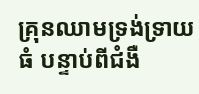គ្រុនឈាមទ្រង់ទ្រាយធំ បន្ទាប់ពីជំងឺ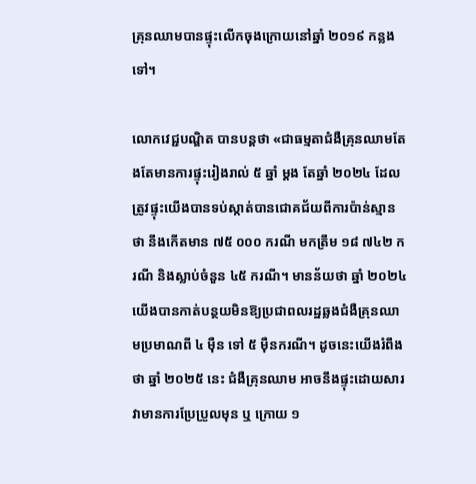គ្រុនឈាមបានផ្ទុះលើកចុងក្រោយនៅឆ្នាំ ២០១៩ កន្លងទៅ។

លោកវេជ្ជបណ្ឌិត បានបន្តថា «ជាធម្មតាជំងឺគ្រុនឈាមតែងតែមានការផ្ទុះរៀងរាល់ ៥ ឆ្នាំ ម្តង តែឆ្នាំ ២០២៤ ដែលត្រូវផ្ទុះយើងបានទប់ស្កាត់បានជោគជ័យពីការប៉ាន់ស្មានថា នឹងកើតមាន ៧៥ ០០០ ករណី មកត្រឹម ១៨ ៧៤២ ករណី និងស្លាប់ចំនួន ៤៥ ករណី។ មានន័យថា ឆ្នាំ ២០២៤ យើងបានកាត់បន្ថយមិនឱ្យប្រជាពលរដ្ឋឆ្លងជំងឺគ្រុនឈាមប្រមាណពី ៤ ម៉ឺន ទៅ ៥ ម៉ឺនករណី។ ដូចនេះយើងរំពឹងថា ឆ្នាំ ២០២៥ នេះ ជំងឺគ្រុនឈាម អាចនឹងផ្ទុះដោយសារវាមានការប្រែប្រួលមុន ឬ ក្រោយ ១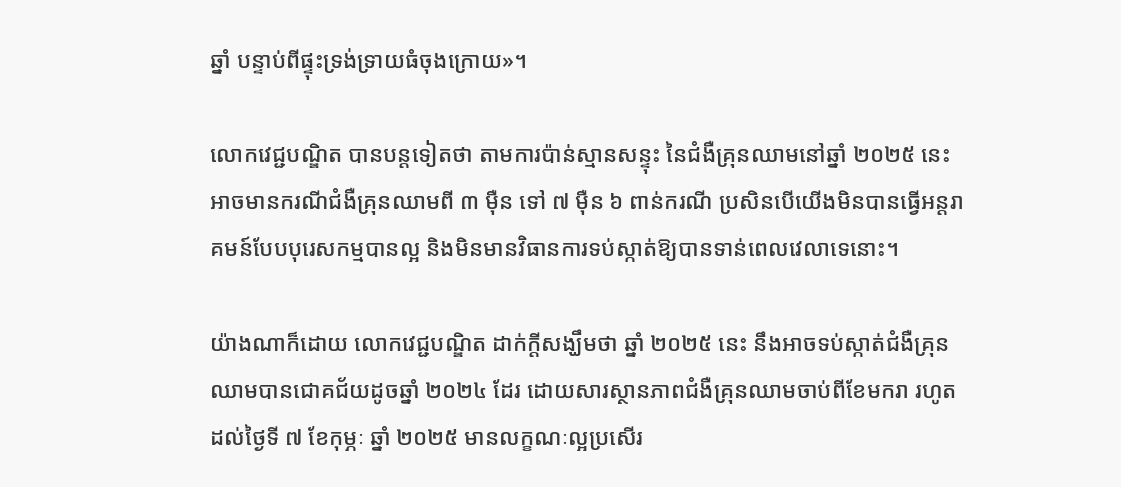ឆ្នាំ បន្ទាប់ពីផ្ទុះទ្រង់ទ្រាយធំចុងក្រោយ»។

លោកវេជ្ជបណ្ឌិត បានបន្តទៀតថា តាមការប៉ាន់ស្មានសន្ទុះ នៃជំងឺគ្រុនឈាមនៅឆ្នាំ ២០២៥ នេះ អាចមានករណីជំងឺគ្រុនឈាមពី ៣ ម៉ឺន ទៅ ៧ ម៉ឺន ៦ ពាន់ករណី ប្រសិនបើយើងមិនបានធ្វើអន្តរាគមន៍បែបបុរេសកម្មបានល្អ និងមិនមានវិធានការទប់ស្កាត់ឱ្យបានទាន់ពេលវេលាទេនោះ។

យ៉ាងណាក៏ដោយ លោកវេជ្ជបណ្ឌិត ដាក់ក្តីសង្ឃឹមថា ឆ្នាំ ២០២៥ នេះ នឹងអាចទប់ស្កាត់ជំងឺគ្រុនឈាមបានជោគជ័យដូចឆ្នាំ ២០២៤ ដែរ ដោយសារស្ថានភាពជំងឺគ្រុនឈាមចាប់ពីខែមករា រហូតដល់ថ្ងៃទី ៧ ខែកុម្ភៈ ឆ្នាំ ២០២៥ មានលក្ខណៈល្អប្រសើរ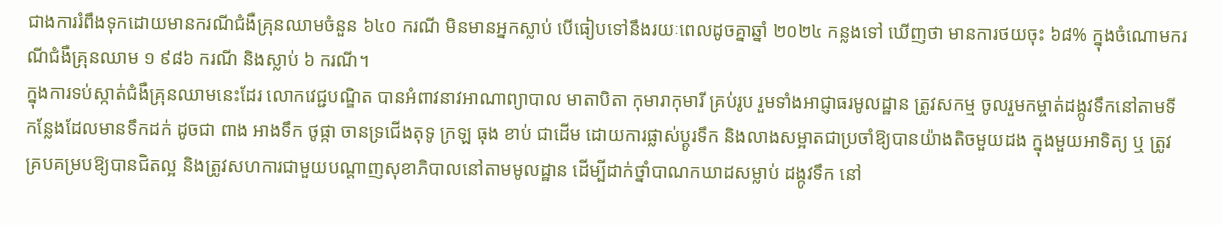ជាងការរំពឹងទុកដោយមានករណីជំងឺគ្រុនឈាមចំនួន ៦៤០ ករណី មិនមានអ្នកស្លាប់ បើធៀបទៅនឹងរយៈពេលដូចគ្នាឆ្នាំ ២០២៤ កន្លងទៅ ឃើញថា មានការថយចុះ ៦៨% ក្នុងចំណោមករណីជំងឺគ្រុនឈាម ១ ៩៨៦ ករណី និងស្លាប់ ៦ ករណី។
ក្នុងការទប់ស្កាត់ជំងឺគ្រុនឈាមនេះដែរ លោកវេជ្ជបណ្ឌិត បានអំពាវនាវអាណាព្យាបាល មាតាបិតា កុមារាកុមារី គ្រប់រូប រួមទាំងអាជ្ញាធរមូលដ្ឋាន ត្រូវសកម្ម ចូលរួមកម្ចាត់ដង្កូវទឹកនៅតាមទីកន្លែងដែលមានទឹកដក់ ដូចជា ពាង អាងទឹក ថូផ្កា ចានទ្រជើងតុទូ ក្រឡ ធុង ខាប់ ជាដើម ដោយការផ្លាស់ប្តូរទឹក និងលាងសម្អាតជាប្រចាំឱ្យបានយ៉ាងតិចមួយដង ក្នុងមួយអាទិត្យ ឬ ត្រូវគ្របគម្របឱ្យបានជិតល្អ និងត្រូវសហការជាមួយបណ្តាញសុខាភិបាលនៅតាមមូលដ្ឋាន ដើម្បីដាក់ថ្នាំបាណកឃាដសម្លាប់ ដង្កូវទឹក នៅ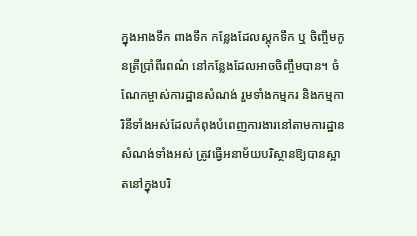ក្នុងអាងទឹក ពាងទឹក កន្លែងដែលស្តុកទឹក ឬ ចិញ្ចឹមកូនត្រីប្រាំពីរពណ៌ នៅកន្លែងដែលអាចចិញ្ចឹមបាន។ ចំណែកម្ចាស់ការដ្ឋានសំណង់ រួមទាំងកម្មករ និងកម្មការិនីទាំងអស់ដែលកំពុងបំពេញការងារនៅតាមការដ្ឋានសំណង់ទាំងអស់ ត្រូវធ្វើអនាម័យបរិស្ថានឱ្យបានស្អាតនៅក្នុងបរិ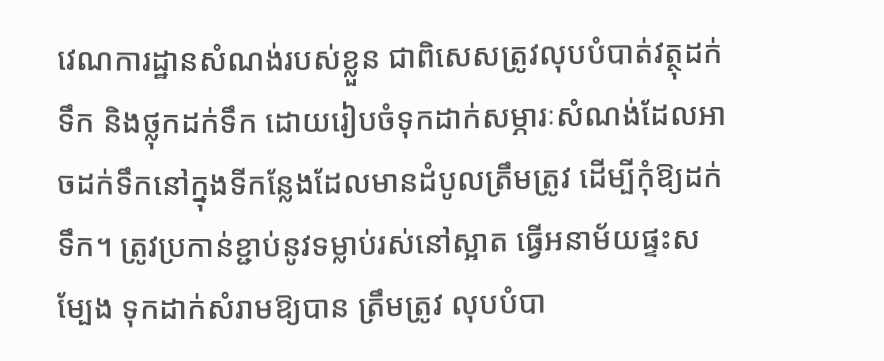វេណការដ្ឋានសំណង់របស់ខ្លួន ជាពិសេសត្រូវលុបបំបាត់វត្ថុដក់ទឹក និងថ្លុកដក់ទឹក ដោយរៀបចំទុកដាក់សម្ភារៈសំណង់ដែលអាចដក់ទឹកនៅក្នុងទីកន្លែងដែលមានដំបូលត្រឹមត្រូវ ដើម្បីកុំឱ្យដក់ទឹក។ ត្រូវប្រកាន់ខ្ជាប់នូវទម្លាប់រស់នៅស្អាត ធ្វើអនាម័យផ្ទះសម្បែង ទុកដាក់សំរាមឱ្យបាន ត្រឹមត្រូវ លុបបំបា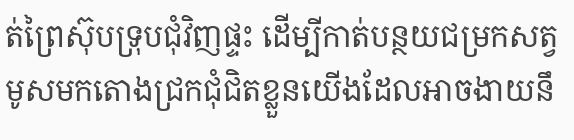ត់ព្រៃស៊ុបទ្រុបជុំវិញផ្ទះ ដើម្បីកាត់បន្ថយជម្រកសត្វមូសមកតោងជ្រកជុំជិតខ្លួនយើងដែលអាចងាយនឹ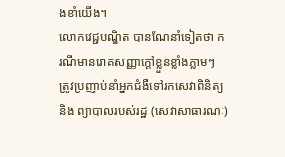ងខាំយើង។
លោកវេជ្ជបណ្ឌិត បានណែនាំទៀតថា ករណីមានរោគសញ្ញាក្តៅខ្លួនខ្លាំងភ្លាមៗ ត្រូវប្រញាប់នាំអ្នកជំងឺទៅរកសេវាពិនិត្យ និង ព្យាបាលរបស់រដ្ឋ (សេវាសាធារណៈ)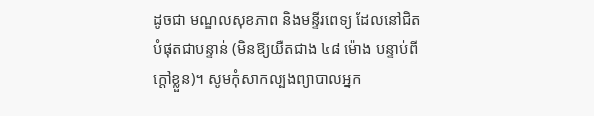ដូចជា មណ្ឌលសុខភាព និងមន្ទីរពេទ្យ ដែលនៅជិតបំផុតជាបន្ទាន់ (មិនឱ្យយឺតជាង ៤៨ ម៉ោង បន្ទាប់ពីក្តៅខ្លួន)។ សូមកុំសាកល្បងព្យាបាលអ្នក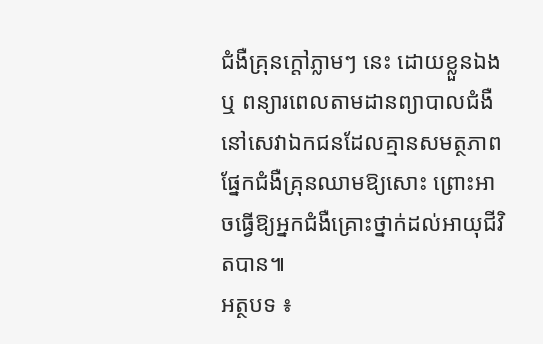ជំងឺគ្រុនក្តៅភ្លាមៗ នេះ ដោយខ្លួនឯង ឬ ពន្យារពេលតាមដានព្យាបាលជំងឺនៅសេវាឯកជនដែលគ្មានសមត្ថភាពផ្នែកជំងឺគ្រុនឈាមឱ្យសោះ ព្រោះអាចធ្វើឱ្យអ្នកជំងឺគ្រោះថ្នាក់ដល់អាយុជីវិតបាន៕
អត្ថបទ ៖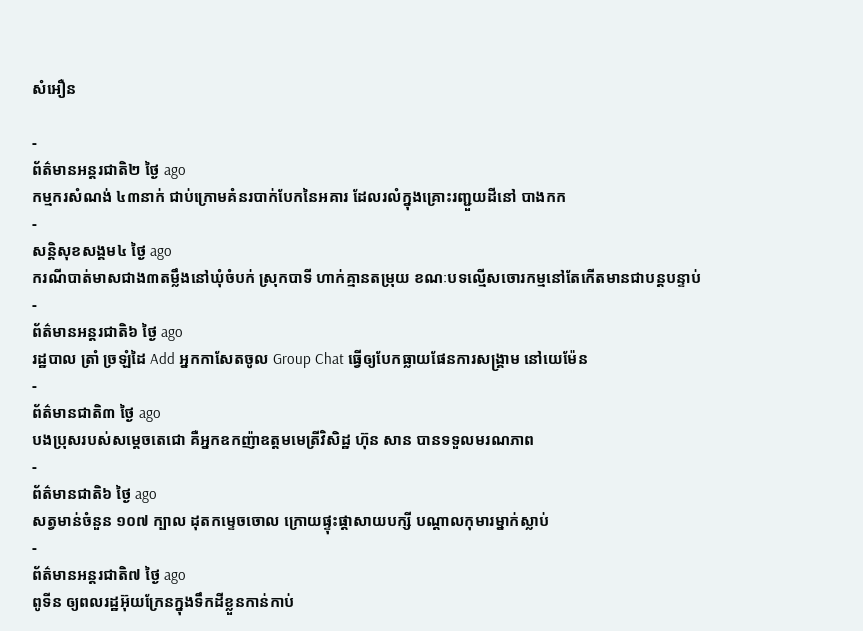សំអឿន

-
ព័ត៌មានអន្ដរជាតិ២ ថ្ងៃ ago
កម្មករសំណង់ ៤៣នាក់ ជាប់ក្រោមគំនរបាក់បែកនៃអគារ ដែលរលំក្នុងគ្រោះរញ្ជួយដីនៅ បាងកក
-
សន្តិសុខសង្គម៤ ថ្ងៃ ago
ករណីបាត់មាសជាង៣តម្លឹងនៅឃុំចំបក់ ស្រុកបាទី ហាក់គ្មានតម្រុយ ខណៈបទល្មើសចោរកម្មនៅតែកើតមានជាបន្តបន្ទាប់
-
ព័ត៌មានអន្ដរជាតិ៦ ថ្ងៃ ago
រដ្ឋបាល ត្រាំ ច្រឡំដៃ Add អ្នកកាសែតចូល Group Chat ធ្វើឲ្យបែកធ្លាយផែនការសង្គ្រាម នៅយេម៉ែន
-
ព័ត៌មានជាតិ៣ ថ្ងៃ ago
បងប្រុសរបស់សម្ដេចតេជោ គឺអ្នកឧកញ៉ាឧត្តមមេត្រីវិសិដ្ឋ ហ៊ុន សាន បានទទួលមរណភាព
-
ព័ត៌មានជាតិ៦ ថ្ងៃ ago
សត្វមាន់ចំនួន ១០៧ ក្បាល ដុតកម្ទេចចោល ក្រោយផ្ទុះផ្ដាសាយបក្សី បណ្តាលកុមារម្នាក់ស្លាប់
-
ព័ត៌មានអន្ដរជាតិ៧ ថ្ងៃ ago
ពូទីន ឲ្យពលរដ្ឋអ៊ុយក្រែនក្នុងទឹកដីខ្លួនកាន់កាប់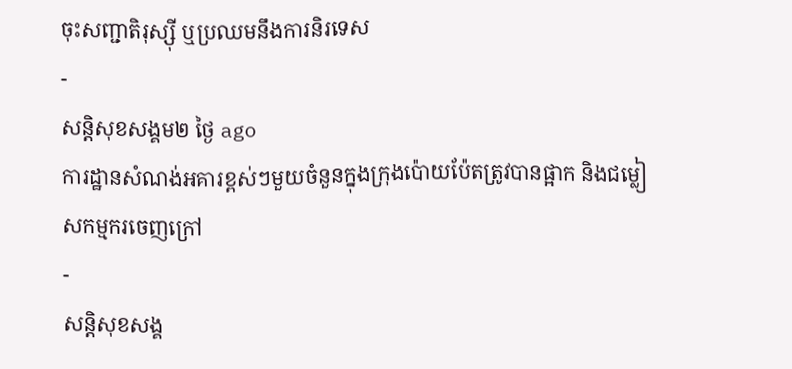ចុះសញ្ជាតិរុស្ស៊ី ឬប្រឈមនឹងការនិរទេស
-
សន្តិសុខសង្គម២ ថ្ងៃ ago
ការដ្ឋានសំណង់អគារខ្ពស់ៗមួយចំនួនក្នុងក្រុងប៉ោយប៉ែតត្រូវបានផ្អាក និងជម្លៀសកម្មករចេញក្រៅ
-
សន្តិសុខសង្គ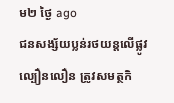ម២ ថ្ងៃ ago
ជនសង្ស័យប្លន់រថយន្តលើផ្លូវល្បឿនលឿន ត្រូវសមត្ថកិ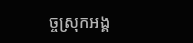ច្ចស្រុកអង្គ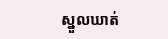ស្នួលឃាត់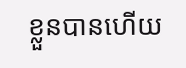ខ្លួនបានហើយ